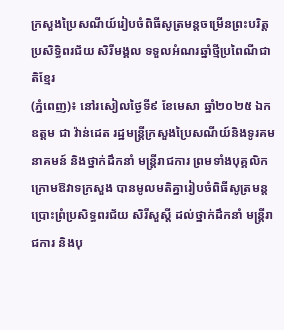ក្រសួងប្រៃសណីយ៍រៀបចំពិធីសូត្រមន្តចម្រើនព្រះបរិត្ត ប្រសិទ្ធិពរជ័យ សិរីមង្គល ទទួលអំណរឆ្នាំថ្មីប្រពៃណីជាតិខ្មែរ
(ភ្នំពេញ)៖ នៅរសៀលថ្ងៃទី៩ ខែមេសា ឆ្នាំ២០២៥ ឯកឧត្ដម ជា វ៉ាន់ដេត រដ្ឋមន្ត្រីក្រសួងប្រៃសណីយ៍និងទូរគមនាគមន៍ និងថ្នាក់ដឹកនាំ មន្ត្រីរាជការ ព្រមទាំងបុគ្គលិក ក្រោមឱវាទក្រសួង បានមូលមតិគ្នារៀបចំពិធីសូត្រមន្តប្រោះព្រំប្រសិទ្ធពរជ័យ សិរីសួស្ដី ដល់ថ្នាក់ដឹកនាំ មន្រ្តីរាជការ និងបុ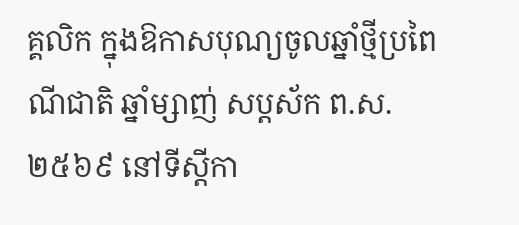គ្គលិក ក្នុងឱកាសបុណ្យចូលឆ្នាំថ្មីប្រពៃណីជាតិ ឆ្នាំម្សាញ់ សប្តស័ក ព.ស.២៥៦៩ នៅទីស្តីកា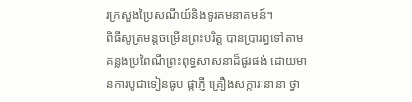រក្រសួងប្រៃសណីយ៍និងទូរគមនាគមន៍។
ពិធីសូត្រមន្តចម្រើនព្រះបរិត្ត បានប្រារព្ធទៅតាមគន្លងប្រពៃណីព្រះពុទ្ធសាសនាដ៏ផូរផង់ ដោយមានការបូជាទៀនធូប ផ្កាភ្ញី គ្រឿងសក្ការៈនានា ថ្វា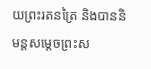យព្រះរតនត្រៃ និងបាននិមន្តសម្តេចព្រះស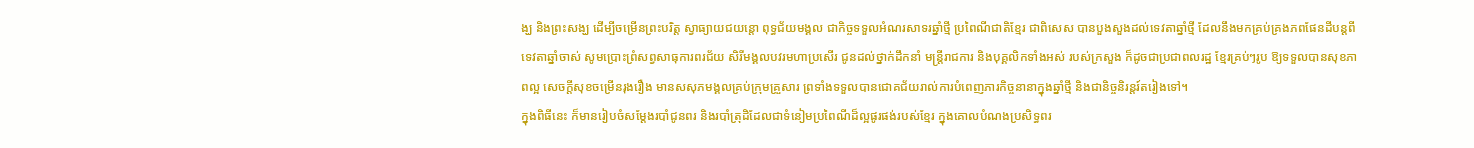ង្ឃ និងព្រះសង្ឃ ដើម្បីចម្រើនព្រះបរិត្ត ស្វាធ្យាយជយន្តោ ពុទ្ធជ័យមង្គល ជាកិច្ចទទួលអំណរសាទរឆ្នាំថ្មី ប្រពៃណីជាតិខ្មែរ ជាពិសេស បានបួងសួងដល់ទេវតាឆ្នាំថ្មី ដែលនឹងមកគ្រប់គ្រងភពផែនដីបន្ដពីទេវតាឆ្នាំចាស់ សូមប្រោះព្រំសព្វសាធុការពរជ័យ សិរីមង្គលបវរមហាប្រសើរ ជូនដល់ថ្នាក់ដឹកនាំ មន្ត្រីរាជការ និងបុគ្គលិកទាំងអស់ របស់ក្រសួង ក៏ដូចជាប្រជាពលរដ្ឋ ខ្មែរគ្រប់ៗរូប ឱ្យទទួលបានសុខភាពល្អ សេចក្ដីសុខចម្រើនរុងរឿង មានសសុភមង្គលគ្រប់ក្រុមគ្រួសារ ព្រទាំងទទួលបានជោគជ័យរាល់ការបំពេញភារកិច្ចនានាក្នុងឆ្នាំថ្មី និងជានិច្ចនិរន្តរ៍តរៀងទៅ។
ក្នុងពិធីនេះ ក៏មានរៀបចំសម្ដែងរបាំជូនពរ និងរបាំត្រុដិដែលជាទំនៀមប្រពៃណីដ៏ល្អផូរផង់របស់ខ្មែរ ក្នុងគោលបំណងប្រសិទ្ធពរ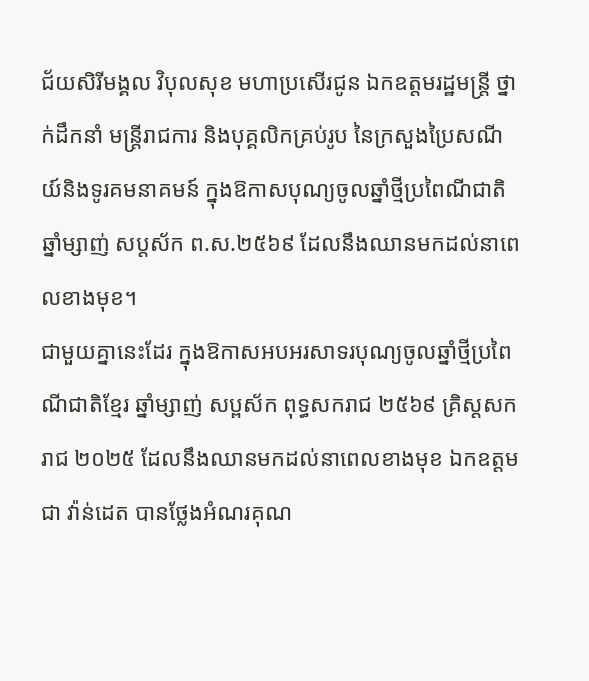ជ័យសិរីមង្គល វិបុលសុខ មហាប្រសើរជូន ឯកឧត្តមរដ្ឋមន្រ្តី ថ្នាក់ដឹកនាំ មន្រ្តីរាជការ និងបុគ្គលិកគ្រប់រូប នៃក្រសួងប្រៃសណីយ៍និងទូរគមនាគមន៍ ក្នុងឱកាសបុណ្យចូលឆ្នាំថ្មីប្រពៃណីជាតិ ឆ្នាំម្សាញ់ សប្តស័ក ព.ស.២៥៦៩ ដែលនឹងឈានមកដល់នាពេលខាងមុខ។
ជាមួយគ្នានេះដែរ ក្នុងឱកាសអបអរសាទរបុណ្យចូលឆ្នាំថ្មីប្រពៃណីជាតិខ្មែរ ឆ្នាំម្សាញ់ សប្ពស័ក ពុទ្ធសករាជ ២៥៦៩ គ្រិស្តសករាជ ២០២៥ ដែលនឹងឈានមកដល់នាពេលខាងមុខ ឯកឧត្ដម ជា វ៉ាន់ដេត បានថ្លែងអំណរគុណ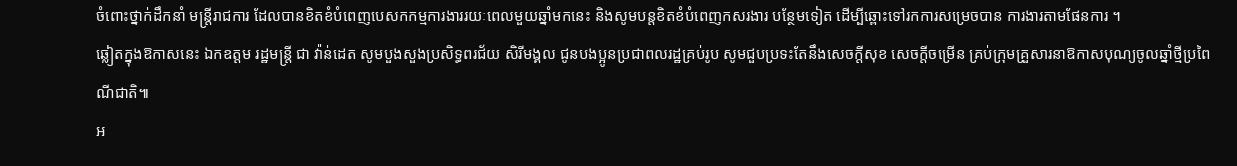ចំពោះថ្នាក់ដឹកនាំ មន្ត្រីរាជការ ដែលបានខិតខំបំពេញបេសកកម្មការងាររយៈពេលមួយឆ្នាំមកនេះ និងសូមបន្តខិតខំបំពេញកសរងារ បន្ថែមទៀត ដើម្បីឆ្ពោះទៅរកការសម្រេចបាន ការងារតាមផែនការ ។
ឆ្លៀតក្នុងឱកាសនេះ ឯកឧត្តម រដ្ឋមន្ត្រី ជា វ៉ាន់ដេត សូមបួងសួងប្រសិទ្ធពរជ័យ សិរីមង្គល ជូនបងប្អូនប្រជាពលរដ្ឋគ្រប់រូប សូមជួបប្រទះតែនឹងសេចក្តីសុខ សេចក្តីចម្រើន គ្រប់ក្រុមគ្រួសារនាឱកាសបុណ្យចូលឆ្នាំថ្មីប្រពៃណីជាតិ៕
អ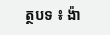ត្ថបទ ៖ ង៉ា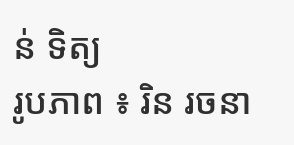ន់ ទិត្យ
រូបភាព ៖ រិន រចនា